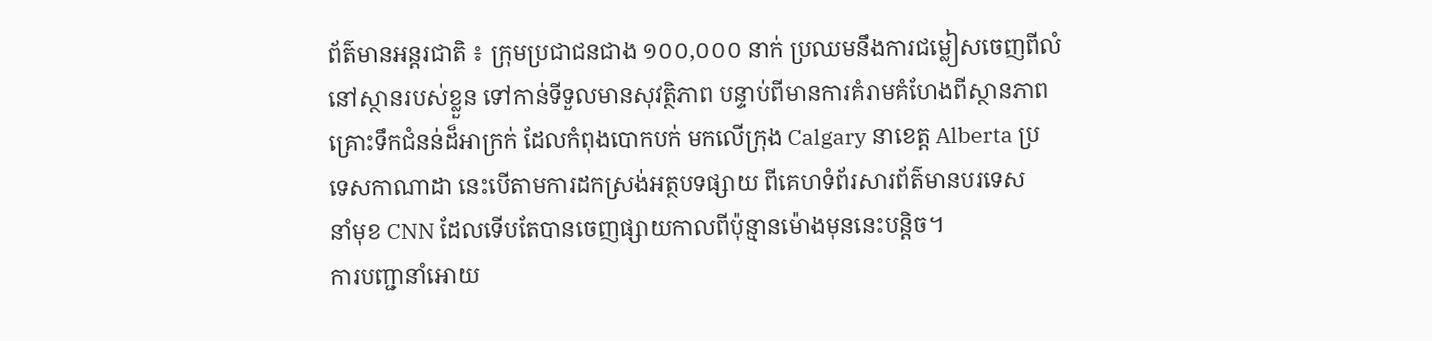ព័ត៌មានអន្តរជាតិ ៖ ក្រុមប្រជាជនជាង ១០០,០០០ នាក់ ប្រឈមនឹងការជម្លៀសចេញពីលំ
នៅស្ថានរបស់ខ្លួន ទៅកាន់ទីទួលមានសុវត្ថិភាព បន្ទាប់ពីមានការគំរាមគំហែងពីស្ថានភាព
គ្រោះទឹកជំនន់ដ៏អាក្រក់ ដែលកំពុងបោកបក់ មកលើក្រុង Calgary នាខេត្ត Alberta ប្រ
ទេសកាណាដា នេះបើតាមការដកស្រង់អត្ថបទផ្សាយ ពីគេហទំព័រសារព័ត៌មានបរទេស
នាំមុខ CNN ដែលទើបតែបានចេញផ្សាយកាលពីប៉ុន្មានម៉ោងមុននេះបន្តិច។
ការបញ្ជានាំអោយ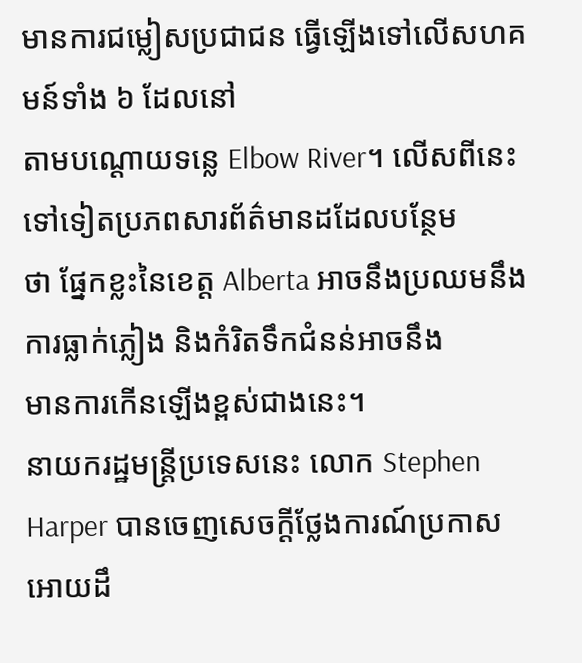មានការជម្លៀសប្រជាជន ធ្វើឡើងទៅលើសហគមន៍ទាំង ៦ ដែលនៅ
តាមបណ្តោយទន្លេ Elbow River។ លើសពីនេះទៅទៀតប្រភពសារព័ត៌មានដដែលបន្ថែម
ថា ផ្នែកខ្លះនៃខេត្ត Alberta អាចនឹងប្រឈមនឹងការធ្លាក់ភ្លៀង និងកំរិតទឹកជំនន់អាចនឹង
មានការកើនឡើងខ្ពស់ជាងនេះ។
នាយករដ្ឋមន្រ្តីប្រទេសនេះ លោក Stephen Harper បានចេញសេចក្តីថ្លែងការណ៍ប្រកាស
អោយដឹ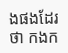ងផងដែរថា កងក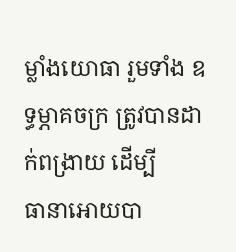ម្លាំងយោធា រួមទាំង ឧទ្ធម្ភាគចក្រ ត្រូវបានដាក់ពង្រាយ ដើម្បី
ធានាអោយបា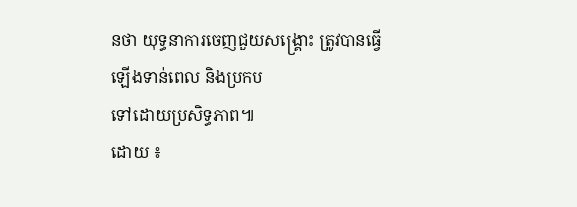នថា យុទ្ធនាការចេញជួយសង្រ្គោះ ត្រូវបានធ្វើឡើងទាន់ពេល និងប្រកប
ទៅដោយប្រសិទ្ធភាព៕
ដោយ ៖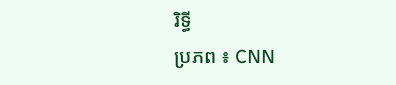រិទ្ធី
ប្រភព ៖ CNN